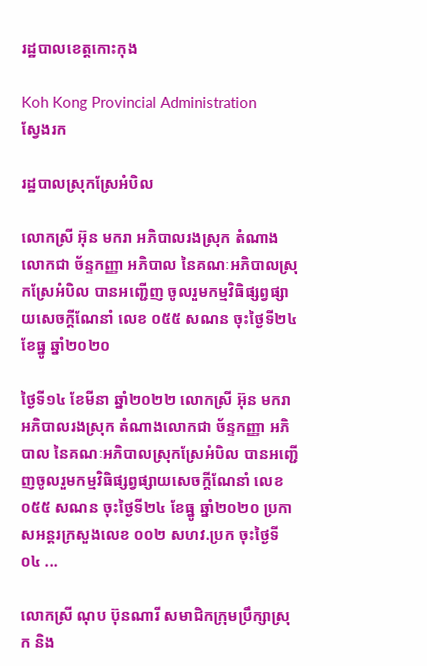រដ្ឋបាលខេត្តកោះកុង

Koh Kong Provincial Administration
ស្វែងរក

រដ្ឋបាលស្រុកស្រែអំបិល

លោកស្រី អ៊ុន មករា អភិបាលរងស្រុក តំណាងលោកជា ច័ន្ទកញ្ញា អភិបាល នៃគណៈអភិបាលស្រុកស្រែអំបិល បានអញ្ជើញ ចូលរួមកម្មវិធិផ្សព្វផ្សាយសេចក្ដីណែនាំ លេខ ០៥៥ សណន ចុះថ្ងៃទី២៤ ខែធ្នូ ឆ្នាំ២០២០

ថ្ងៃទី១៤ ខែមីនា ឆ្នាំ២០២២ លោកស្រី អ៊ុន មករា អភិបាលរងស្រុក តំណាងលោកជា ច័ន្ទកញ្ញា អភិបាល នៃគណៈអភិបាលស្រុកស្រែអំបិល បានអញ្ជើញចូលរួមកម្មវិធិផ្សព្វផ្សាយសេចក្ដីណែនាំ លេខ ០៥៥ សណន ចុះថ្ងៃទី២៤ ខែធ្នូ ឆ្នាំ២០២០ ប្រកាសអន្ដរក្រសួងលេខ ០០២ សហវ.ប្រក ចុះថ្ងៃទី០៤ ...

លោកស្រី ណុប ប៊ុនណារី សមាជិកក្រុមប្រឹក្សាស្រុក និង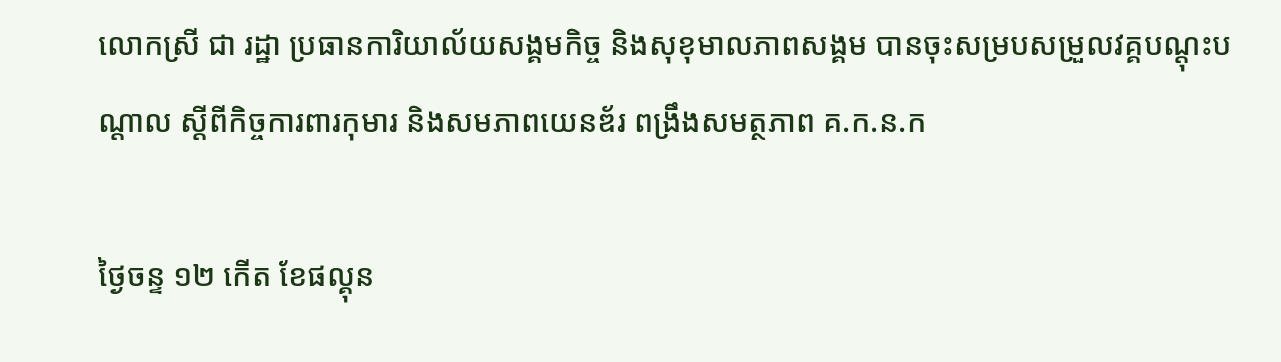លោកស្រី ជា រដ្ឋា ប្រធានការិយាល័យសង្គមកិច្ច និងសុខុមាលភាពសង្គម បានចុះសម្របសម្រួលវគ្គបណ្តុះបណ្តាល ស្តីពីកិច្ចការពារកុមារ និងសមភាពយេនឌ័រ ពង្រឹងសមត្ថភាព គ.ក.ន.ក

ថ្ងៃចន្ទ ១២ កើត ខែផល្គុន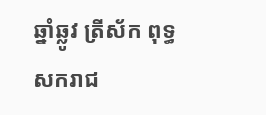ឆ្នាំឆ្លូវ ត្រីស័ក ពុទ្ធសករាជ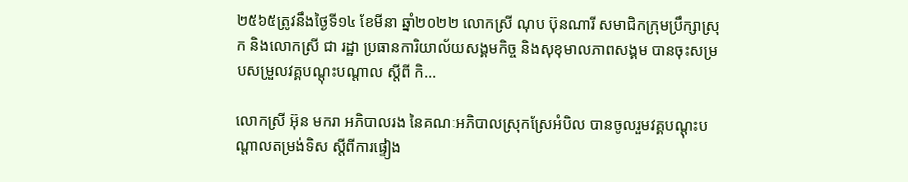២៥៦៥ត្រូវនឹងថ្ងៃទី១៤ ខែមីនា ឆ្នាំ២០២២ លោកស្រី ណុប ប៊ុនណារី សមាជិកក្រុមប្រឹក្សាស្រុក និងលោកស្រី ជា រដ្ឋា ប្រធានការិយាល័យសង្គមកិច្ច និងសុខុមាលភាពសង្គម បានចុះសម្របសម្រួលវគ្គបណ្តុះបណ្តាល ស្តីពី កិ...

លោកស្រី អ៊ុន មករា អភិបាលរង នៃគណៈអភិបាលស្រុកស្រែអំបិល បានចូលរួមវគ្គបណ្តុះបណ្តាលតម្រង់ទិស ស្តីពីការផ្ទៀង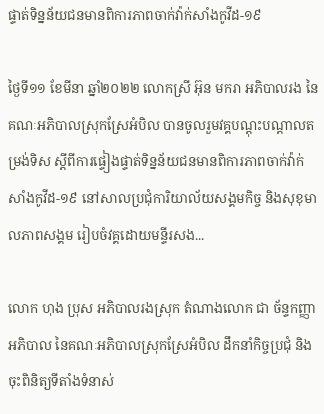ផ្ទាត់ទិន្នន័យជនមានពិការភាពចាក់វ៉ាក់សាំងកូវីដ-១៩

ថ្ងៃទី១១ ខែមីនា ឆ្នាំ២០២២ លោកស្រី អ៊ុន មករា អភិបាលរង នៃគណៈអភិបាលស្រុកស្រែអំបិល បានចូលរួមវគ្គបណ្តុះបណ្តាលតម្រង់ទិស ស្តីពីការផ្ទៀងផ្ទាត់ទិន្នន័យជនមានពិការភាពចាក់វ៉ាក់សាំងកូវីដ-១៩ នៅសាលប្រជុំការិយាល័យសង្គមកិច្ច និងសុខុមាលភាពសង្គម រៀបចំវគ្គដោយមន្ទីរសង...

លោក ហុង ប្រុស អភិបាលរងស្រុក តំណាងលោក ជា ច័ន្ទកញ្ញា អភិបាល នៃគណៈអភិបាលស្រុកស្រែអំបិល ដឹកនាំកិច្ចប្រជុំ និងចុះពិនិត្យទីតាំងទំនាស់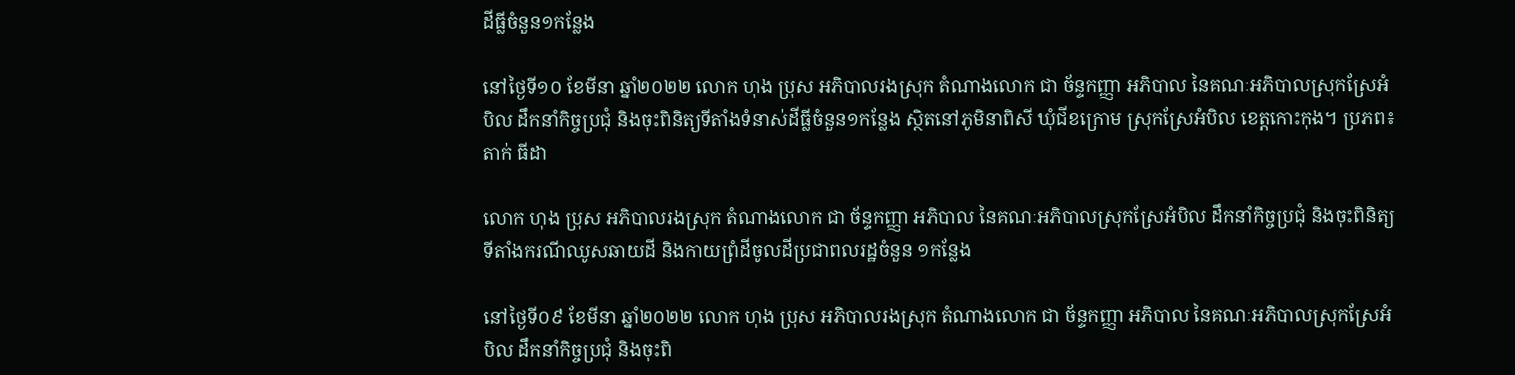ដីធ្លីចំនួន១កន្លែង

នៅថ្ងៃទី១០ ខែមីនា ឆ្នាំ២០២២ លោក ហុង ប្រុស អភិបាលរងស្រុក តំណាងលោក ជា ច័ន្ទកញ្ញា អភិបាល នៃគណៈអភិបាលស្រុកស្រែអំបិល ដឹកនាំកិច្ចប្រជុំ និងចុះពិនិត្យទីតាំងទំនាស់ដីធ្លីចំនួន១កន្លែង ស្ថិតនៅភូមិនាពិសី ឃុំជីខក្រោម ស្រុកស្រែអំបិល ខេត្តកោះកុង។ ប្រភព៖ តាក់ ធីដា

លោក ហុង ប្រុស អភិបាលរងស្រុក តំណាងលោក ជា ច័ន្ទកញ្ញា អភិបាល នៃគណៈអភិបាលស្រុកស្រែអំបិល ដឹកនាំកិច្ចប្រជុំ និងចុះពិនិត្យទីតាំងករណីឈូសឆាយដី និងកាយព្រំដីចូលដីប្រជាពលរដ្ឋចំនួន ១កន្លែង

នៅថ្ងៃទី០៩ ខែមីនា ឆ្នាំ២០២២ លោក ហុង ប្រុស អភិបាលរងស្រុក តំណាងលោក ជា ច័ន្ទកញ្ញា អភិបាល នៃគណៈអភិបាលស្រុកស្រែអំបិល ដឹកនាំកិច្ចប្រជុំ និងចុះពិ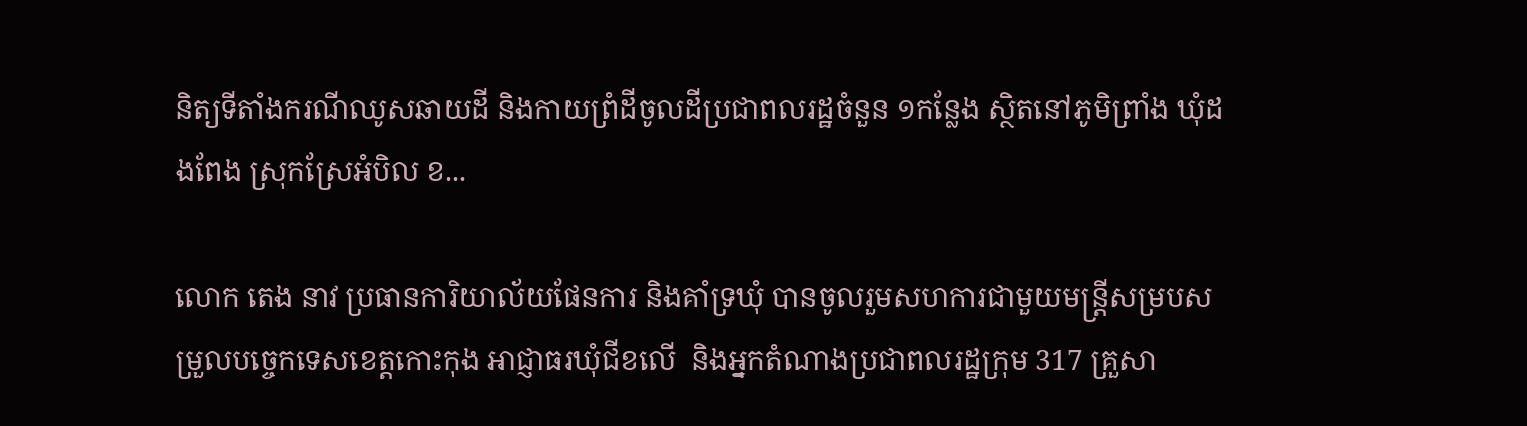និត្យទីតាំងករណីឈូសឆាយដី និងកាយព្រំដីចូលដីប្រជាពលរដ្ឋចំនួន ១កន្លែង ស្ថិតនៅភូមិព្រាំង ឃុំដងពែង ស្រុកស្រែអំបិល ខ...

លោក តេង នាវ ប្រធានការិយាល័យផែនការ និងគាំទ្រឃុំ បានចូលរួមសហការជាមួយមន្ត្រីសម្របសម្រួលបច្ចេកទេសខេត្តកោះកុង អាជ្ញាធរឃុំជីខលើ  និងអ្នកតំណាងប្រជាពលរដ្ឋក្រុម 317 គ្រួសា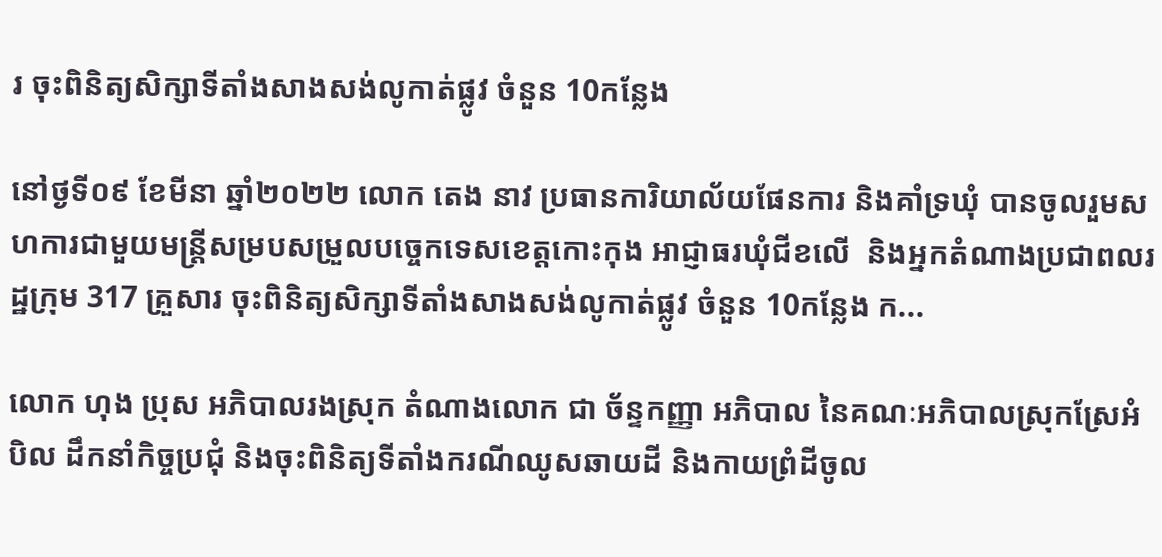រ ចុះពិនិត្យសិក្សាទីតាំងសាងសង់លូកាត់ផ្លូវ ចំនួន 10កន្លែង

នៅថ្ងទី០៩ ខែមីនា ឆ្នាំ២០២២ លោក តេង នាវ ប្រធានការិយាល័យផែនការ និងគាំទ្រឃុំ បានចូលរួមសហការជាមួយមន្ត្រីសម្របសម្រួលបច្ចេកទេសខេត្តកោះកុង អាជ្ញាធរឃុំជីខលើ  និងអ្នកតំណាងប្រជាពលរដ្ឋក្រុម 317 គ្រួសារ ចុះពិនិត្យសិក្សាទីតាំងសាងសង់លូកាត់ផ្លូវ ចំនួន 10កន្លែង ក...

លោក ហុង ប្រុស អភិបាលរងស្រុក តំណាងលោក ជា ច័ន្ទកញ្ញា អភិបាល នៃគណៈអភិបាលស្រុកស្រែអំបិល ដឹកនាំកិច្ចប្រជុំ និងចុះពិនិត្យទីតាំងករណីឈូសឆាយដី និងកាយព្រំដីចូល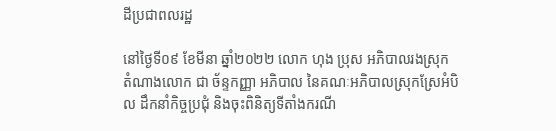ដីប្រជាពលរដ្ឋ

នៅថ្ងៃទី០៩ ខែមីនា ឆ្នាំ២០២២ លោក ហុង ប្រុស អភិបាលរងស្រុក តំណាងលោក ជា ច័ន្ទកញ្ញា អភិបាល នៃគណៈអភិបាលស្រុកស្រែអំបិល ដឹកនាំកិច្ចប្រជុំ និងចុះពិនិត្យទីតាំងករណី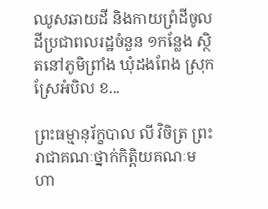ឈូសឆាយដី និងកាយព្រំដីចូលដីប្រជាពលរដ្ឋចំនួន ១កន្លែង ស្ថិតនៅភូមិព្រាំង ឃុំដងពែង ស្រុកស្រែអំបិល ខ...

ព្រះធម្មានុរ័ក្ខបាល លី វិចិត្រ ព្រះរាជាគណៈថ្នាក់កិត្តិយគណៈមហា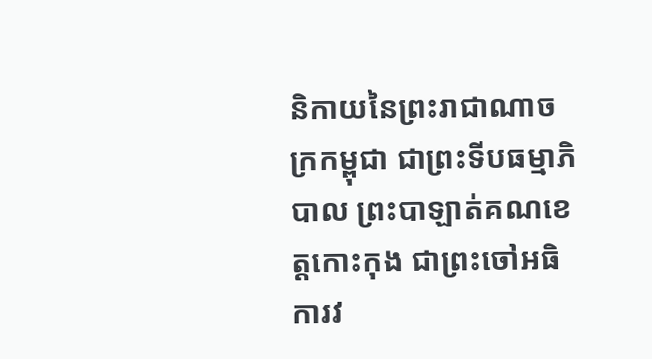និកាយនៃព្រះរាជាណាចក្រកម្ពុជា ជាព្រះទីបធម្មាភិបាល ព្រះបាឡាត់គណខេត្តកោះកុង ជាព្រះចៅអធិការវ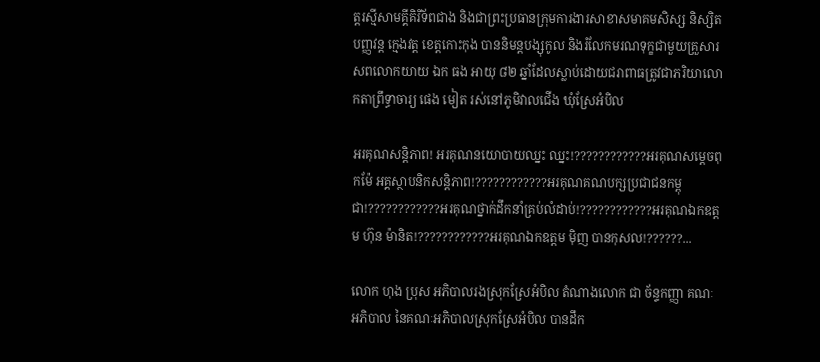ត្តរស្មីសាមគ្គីគិរីទ័ពជាង និងជាព្រះប្រធានក្រុមការងារសាខាសមាគមសិស្ស និស្សិតបញ្ញវន្ត ក្មេងវត្ត ខេត្តកោះកុង បាននិមន្តបង្សុកូល និងរំលែកមរណទុក្ខជាមួយគ្រួសារសពលោកយាយ ឯក ធង អាយុ ៨២ ឆ្នាំដែលស្លាប់ដោយជរាពាធត្រូវជាភរិយាលោកតាព្រឹទ្ធាចារ្យ ផេង មៀត រស់នៅភូមិវាលជើង ឃុំស្រែអំបិល

អរគុណសន្តិភាព! អរគុណនយោបាយឈ្នះ ឈ្នះ!????????????អរគុណសម្តេចពុកម៉ែ អគ្គស្ថាបនិកសន្តិភាព!????????????អរគុណគណបក្សប្រជាជនកម្ពុជា!????????????អរគុណថ្នាក់ដឹកនាំគ្រប់លំដាប់!????????????អរគុណឯកឧត្ដម ហ៊ុន ម៉ានិត!????????????អរគុណឯកឧត្តម មុិញ បានកុសល!??????...

លោក ហុង ប្រុស អភិបាលរងស្រុកស្រែអំបិល តំណាងលោក ជា ច័ន្ទកញ្ញា គណៈអភិបាល នៃគណៈអភិបាលស្រុកស្រែអំបិល បានដឹក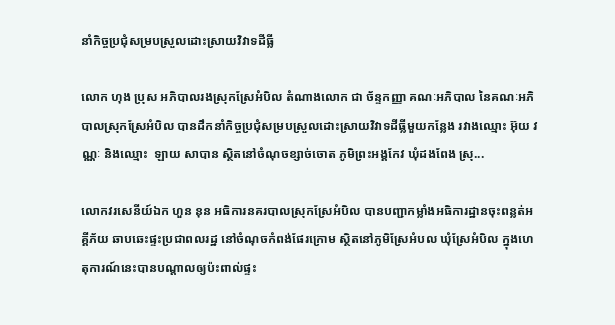នាំកិច្ចប្រជុំសម្របស្រួលដោះស្រាយវិវាទដីធ្លី

លោក ហុង ប្រុស អភិបាលរងស្រុកស្រែអំបិល តំណាងលោក ជា ច័ន្ទកញ្ញា គណៈអភិបាល នៃគណៈអភិបាលស្រុកស្រែអំបិល បានដឹកនាំកិច្ចប្រជុំសម្របស្រួលដោះស្រាយវិវាទដីធ្លីមួយកន្លែង រវាងឈ្មោះ អ៊ុយ វណ្ណៈ និងឈ្មោះ  ឡាយ សាបាន ស្ថិតនៅចំណុចខ្សាច់ចោត ភូមិព្រះអង្គកែវ ឃុំដងពែង ស្រុ...

លោកវរសេនីយ៍ឯក ហួន នុន អធិការនគរបាលស្រុកស្រែអំបិល បានបញ្ជាកម្លាំងអធិការដ្ឋានចុះពន្លត់អគ្គីភ័យ ឆាបឆេះផ្ទះប្រជាពលរដ្ឋ នៅចំណុចកំពង់ផែរក្រោម ស្ថិតនៅភូមិស្រែអំបល ឃុំស្រែអំបិល ក្នុងហេតុការណ៍នេះបានបណ្តាលឲ្យប៉ះពាល់ផ្ទះ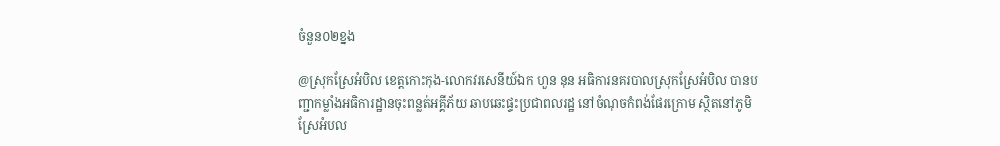ចំនួន០២ខ្នង

@ស្រុកស្រែអំបិល ខេត្តកោះកុង-លោកវរសេនីយ៍ឯក ហួន នុន អធិការនគរបាលស្រុកស្រែអំបិល បានបញ្ជាកម្លាំងអធិការដ្ឋានចុះពន្លត់អគ្គីភ័យ ឆាបឆេះផ្ទះប្រជាពលរដ្ឋ នៅចំណុចកំពង់ផែរក្រោម ស្ថិតនៅភូមិស្រែអំបល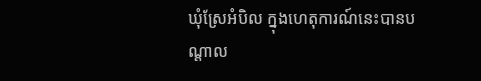ឃុំស្រែអំបិល ក្នុងហេតុការណ៍នេះបានបណ្តាល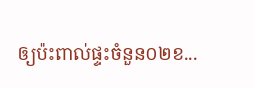ឲ្យប៉ះពាល់ផ្ទះចំនួន០២ខ...